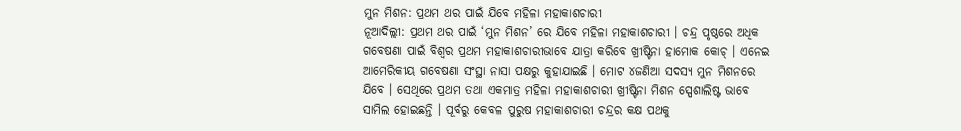ମୁନ ମିଶନ: ପ୍ରଥମ ଥର ପାଇଁ ଯିବେ ମହିଳା ମହାକାଶଚାରୀ
ନୂଆଦିଲ୍ଲୀ: ପ୍ରଥମ ଥର ପାଇଁ ‘ମୁନ ମିଶନ’ ରେ ଯିବେ ମହିଳା ମହାକାଶଚାରୀ । ଚନ୍ଦ୍ର ପୃଷ୍ଠରେ ଅଧିକ ଗବେଷଣା ପାଇଁ ବିଶ୍ୱର ପ୍ରଥମ ମହାକାଶଚାରୀଭାବେ ଯାତ୍ରା କରିବେ ଖ୍ରୀଷ୍ଟିନା ହାମୋକ କୋଚ୍ । ଏନେଇ ଆମେରିକୀୟ ଗବେଷଣା ସଂସ୍ଥା ନାସା ପକ୍ଷରୁ କୁହାଯାଇଛି । ମୋଟ ୪ଜଣିଆ ସଦସ୍ୟ ମୁନ ମିଶନରେ ଯିବେ । ସେଥିରେ ପ୍ରଥମ ତଥା ଏକମାତ୍ର ମହିଳା ମହାକାଶଚାରୀ ଖ୍ରୀଷ୍ଟିନା ମିଶନ ସ୍ପେଶାଲିଷ୍ଟ ଭାବେ ସାମିଲ ହୋଇଛନ୍ତି । ପୂର୍ବରୁ କେବଳ ପୁରୁଷ ମହାକାଶଚାରୀ ଚନ୍ଦ୍ରର କକ୍ଷ ପଥକୁ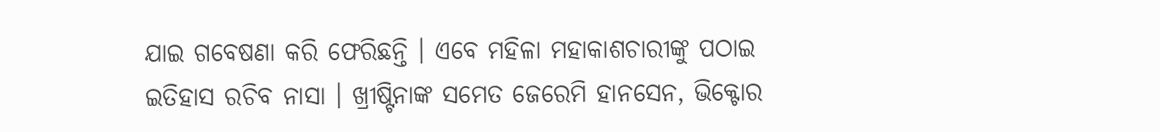ଯାଇ ଗବେଷଣା କରି ଫେରିଛନ୍ତି । ଏବେ ମହିଳା ମହାକାଶଚାରୀଙ୍କୁ ପଠାଇ ଇତିହାସ ରଚିବ ନାସା । ଖ୍ରୀଷ୍ଟିନାଙ୍କ ସମେତ ଜେରେମି ହାନସେନ, ଭିକ୍ଟୋର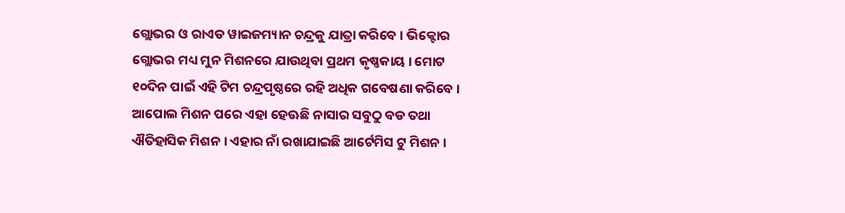ଗ୍ଲୋଭର ଓ ରାଏଡ ୱାଇଜମ୍ୟାନ ଚନ୍ଦ୍ରକୁ ଯାତ୍ରା କରିବେ । ଭିକ୍ଟୋର ଗ୍ଲୋଭର ମଧ୍ୟ ମୁନ ମିଶନରେ ଯାଉଥିବା ପ୍ରଥମ କୃଷ୍ଣକାୟ । ମୋଟ ୧୦ଦିନ ପାଇଁ ଏହି ଟିମ ଚନ୍ଦ୍ରପୃଷ୍ଠରେ ରହି ଅଧିକ ଗବେଷଣା କରିବେ । ଆପୋଲ ମିଶନ ପରେ ଏହା ହେଊଛି ନାସାର ସବୁଠୁ ବଡ ତଥା ଐତିହାସିକ ମିଶନ । ଏହାର ନାଁ ରଖାଯାଇଛି ଆର୍ଟେମିସ ଟୁ ମିଶନ ।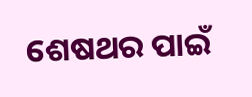ଶେଷଥର ପାଇଁ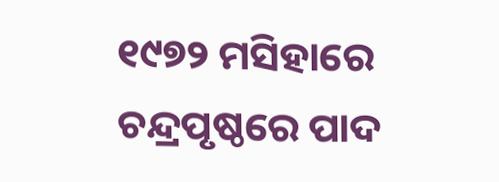୧୯୭୨ ମସିହାରେ ଚନ୍ଦ୍ରପୃଷ୍ଠରେ ପାଦ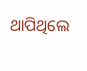ଥାପିଥିଲେ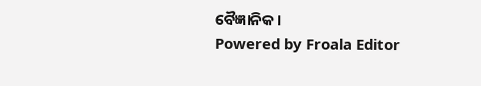ବୈଜ୍ଞାନିକ ।
Powered by Froala Editor